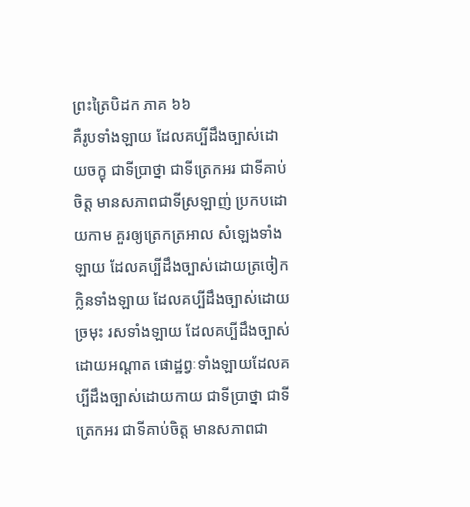ព្រះត្រៃបិដក ភាគ ៦៦
គឺរូបទាំងឡាយ ដែលគប្បីដឹងច្បាស់ដោយចក្ខុ ជាទីប្រាថ្នា ជាទីត្រេកអរ ជាទីគាប់ចិត្ត មានសភាពជាទីស្រឡាញ់ ប្រកបដោយកាម គួរឲ្យត្រេកត្រអាល សំឡេងទាំងឡាយ ដែលគប្បីដឹងច្បាស់ដោយត្រចៀក ក្លិនទាំងឡាយ ដែលគប្បីដឹងច្បាស់ដោយច្រមុះ រសទាំងឡាយ ដែលគប្បីដឹងច្បាស់ដោយអណ្តាត ផោដ្ឋព្វៈទាំងឡាយដែលគប្បីដឹងច្បាស់ដោយកាយ ជាទីប្រាថ្នា ជាទីត្រេកអរ ជាទីគាប់ចិត្ត មានសភាពជា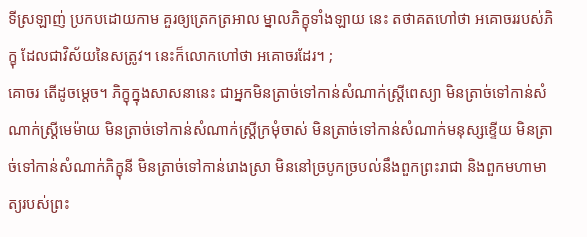ទីស្រឡាញ់ ប្រកបដោយកាម គួរឲ្យត្រេកត្រអាល ម្នាលភិក្ខុទាំងឡាយ នេះ តថាគតហៅថា អគោចររបស់ភិក្ខុ ដែលជាវិស័យនៃសត្រូវ។ នេះក៏លោកហៅថា អគោចរដែរ។ ;
គោចរ តើដូចម្តេច។ ភិក្ខុក្នុងសាសនានេះ ជាអ្នកមិនត្រាច់ទៅកាន់សំណាក់ស្រ្តីពេស្យា មិនត្រាច់ទៅកាន់សំណាក់ស្រ្តីមេម៉ាយ មិនត្រាច់ទៅកាន់សំណាក់ស្រ្តីក្រមុំចាស់ មិនត្រាច់ទៅកាន់សំណាក់មនុស្សខ្ទើយ មិនត្រាច់ទៅកាន់សំណាក់ភិក្ខុនី មិនត្រាច់ទៅកាន់រោងស្រា មិននៅច្របូកច្របល់នឹងពួកព្រះរាជា និងពួកមហាមាត្យរបស់ព្រះ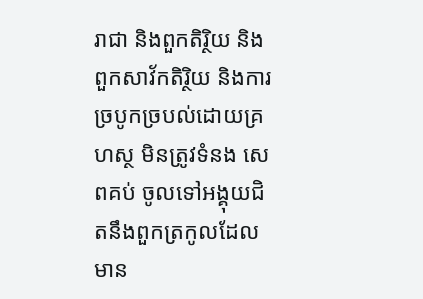រាជា និងពួកតិរ្ថិយ និងពួកសាវ័កតិរ្ថិយ និងការច្របូកច្របល់ដោយគ្រហស្ថ មិនត្រូវទំនង សេពគប់ ចូលទៅអង្គុយជិតនឹងពួកត្រកូលដែលមាន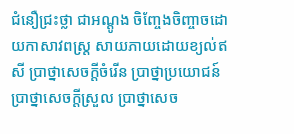ជំនឿជ្រះថ្លា ជាអណ្តូង ចិញ្ចែងចិញ្ចាចដោយកាសាវពស្រ្ត សាយភាយដោយខ្យល់ឥសី ប្រាថ្នាសេចក្តីចំរើន ប្រាថ្នាប្រយោជន៍ ប្រាថ្នាសេចក្តីស្រួល ប្រាថ្នាសេច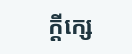ក្តីក្សេ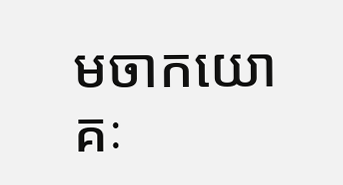មចាកយោគៈ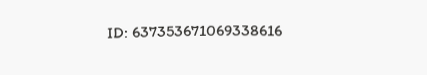ID: 637353671069338616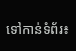ទៅកាន់ទំព័រ៖